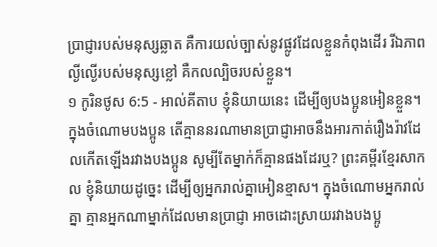ប្រាជ្ញារបស់មនុស្សឆ្លាត គឺការយល់ច្បាស់នូវផ្លូវដែលខ្លួនកំពុងដើរ រីឯភាពល្ងីល្ងើរបស់មនុស្សខ្លៅ គឺកលល្បិចរបស់ខ្លួន។
១ កូរិនថូស 6:5 - អាល់គីតាប ខ្ញុំនិយាយនេះ ដើម្បីឲ្យបងប្អូនអៀនខ្លួន។ ក្នុងចំណោមបងប្អូន តើគ្មាននរណាមានប្រាជ្ញាអាចនឹងអារកាត់រឿងរ៉ាវដែលកើតឡើងរវាងបងប្អូន សូម្បីតែម្នាក់ក៏គ្មានផងដែរឬ? ព្រះគម្ពីរខ្មែរសាកល ខ្ញុំនិយាយដូច្នេះ ដើម្បីឲ្យអ្នករាល់គ្នាអៀនខ្មាស។ ក្នុងចំណោមអ្នករាល់គ្នា គ្មានអ្នកណាម្នាក់ដែលមានប្រាជ្ញា អាចដោះស្រាយរវាងបងប្អូ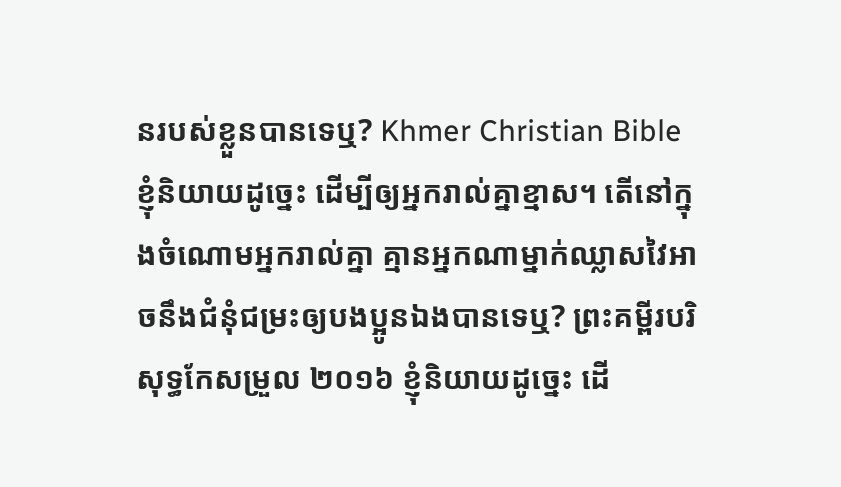នរបស់ខ្លួនបានទេឬ? Khmer Christian Bible ខ្ញុំនិយាយដូច្នេះ ដើម្បីឲ្យអ្នករាល់គ្នាខ្មាស។ តើនៅក្នុងចំណោមអ្នករាល់គ្នា គ្មានអ្នកណាម្នាក់ឈ្លាសវៃអាចនឹងជំនុំជម្រះឲ្យបងប្អូនឯងបានទេឬ? ព្រះគម្ពីរបរិសុទ្ធកែសម្រួល ២០១៦ ខ្ញុំនិយាយដូច្នេះ ដើ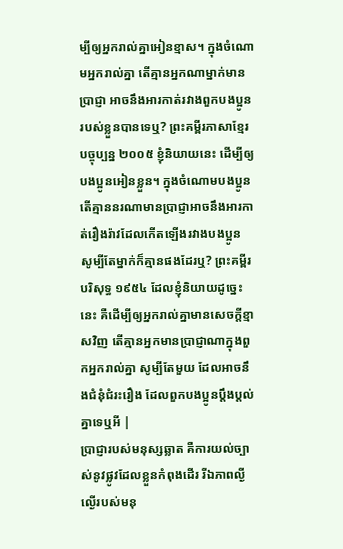ម្បីឲ្យអ្នករាល់គ្នាអៀនខ្មាស។ ក្នុងចំណោមអ្នករាល់គ្នា តើគ្មានអ្នកណាម្នាក់មានប្រាជ្ញា អាចនឹងអារកាត់រវាងពួកបងប្អូនរបស់ខ្លួនបានទេឬ? ព្រះគម្ពីរភាសាខ្មែរបច្ចុប្បន្ន ២០០៥ ខ្ញុំនិយាយនេះ ដើម្បីឲ្យបងប្អូនអៀនខ្លួន។ ក្នុងចំណោមបងប្អូន តើគ្មាននរណាមានប្រាជ្ញាអាចនឹងអារកាត់រឿងរ៉ាវដែលកើតឡើងរវាងបងប្អូន សូម្បីតែម្នាក់ក៏គ្មានផងដែរឬ? ព្រះគម្ពីរបរិសុទ្ធ ១៩៥៤ ដែលខ្ញុំនិយាយដូច្នេះនេះ គឺដើម្បីឲ្យអ្នករាល់គ្នាមានសេចក្ដីខ្មាសវិញ តើគ្មានអ្នកមានប្រាជ្ញាណាក្នុងពួកអ្នករាល់គ្នា សូម្បីតែមួយ ដែលអាចនឹងជំនុំជំរះរឿង ដែលពួកបងប្អូនប្តឹងប្តល់គ្នាទេឬអី |
ប្រាជ្ញារបស់មនុស្សឆ្លាត គឺការយល់ច្បាស់នូវផ្លូវដែលខ្លួនកំពុងដើរ រីឯភាពល្ងីល្ងើរបស់មនុ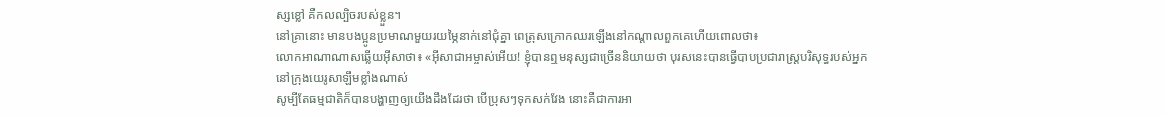ស្សខ្លៅ គឺកលល្បិចរបស់ខ្លួន។
នៅគ្រានោះ មានបងប្អូនប្រមាណមួយរយម្ភៃនាក់នៅជុំគ្នា ពេត្រុសក្រោកឈរឡើងនៅកណ្ដាលពួកគេហើយពោលថា៖
លោកអាណាណាសឆ្លើយអ៊ីសាថា៖ «អ៊ីសាជាអម្ចាស់អើយ! ខ្ញុំបានឮមនុស្សជាច្រើននិយាយថា បុរសនេះបានធ្វើបាបប្រជារាស្ដ្របរិសុទ្ធរបស់អ្នកនៅក្រុងយេរូសាឡឹមខ្លាំងណាស់
សូម្បីតែធម្មជាតិក៏បានបង្ហាញឲ្យយើងដឹងដែរថា បើប្រុសៗទុកសក់វែង នោះគឺជាការអា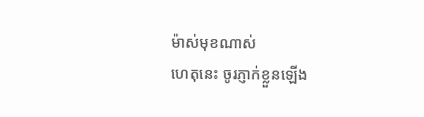ម៉ាស់មុខណាស់
ហេតុនេះ ចូរភ្ញាក់ខ្លួនឡើង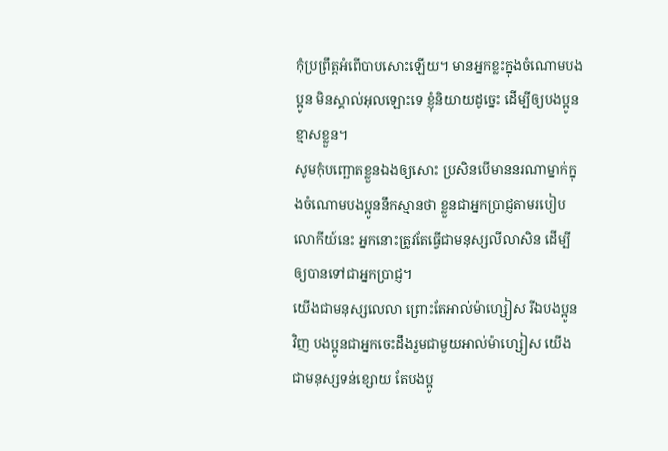កុំប្រព្រឹត្ដអំពើបាបសោះឡើយ។ មានអ្នកខ្លះក្នុងចំណោមបងប្អូន មិនស្គាល់អុលឡោះទេ ខ្ញុំនិយាយដូច្នេះ ដើម្បីឲ្យបងប្អូនខ្មាសខ្លួន។
សូមកុំបញ្ឆោតខ្លួនឯងឲ្យសោះ ប្រសិនបើមាននរណាម្នាក់ក្នុងចំណោមបងប្អូននឹកស្មានថា ខ្លួនជាអ្នកប្រាជ្ញតាមរបៀបលោកីយ៍នេះ អ្នកនោះត្រូវតែធ្វើជាមនុស្សលីលាសិន ដើម្បីឲ្យបានទៅជាអ្នកប្រាជ្ញ។
យើងជាមនុស្សលេលា ព្រោះតែអាល់ម៉ាហ្សៀស រីឯបងប្អូនវិញ បងប្អូនជាអ្នកចេះដឹងរួមជាមួយអាល់ម៉ាហ្សៀស យើងជាមនុស្សទន់ខ្សោយ តែបងប្អូ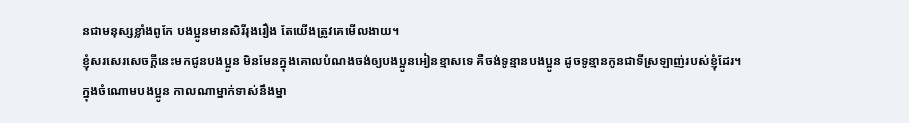នជាមនុស្សខ្លាំងពូកែ បងប្អូនមានសិរីរុងរឿង តែយើងត្រូវគេមើលងាយ។
ខ្ញុំសរសេរសេចក្ដីនេះមកជូនបងប្អូន មិនមែនក្នុងគោលបំណងចង់ឲ្យបងប្អូនអៀនខ្មាសទេ គឺចង់ទូន្មានបងប្អូន ដូចទូន្មានកូនជាទីស្រឡាញ់របស់ខ្ញុំដែរ។
ក្នុងចំណោមបងប្អូន កាលណាម្នាក់ទាស់នឹងម្នា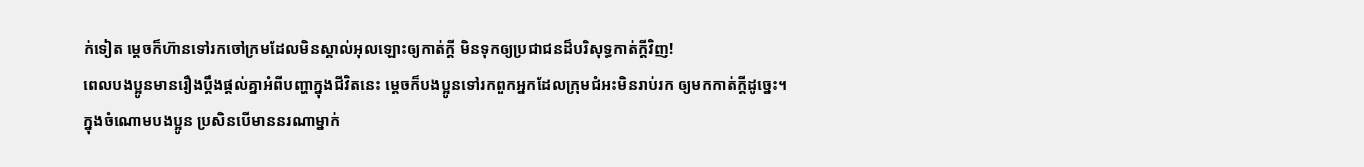ក់ទៀត ម្ដេចក៏ហ៊ានទៅរកចៅក្រមដែលមិនស្គាល់អុលឡោះឲ្យកាត់ក្ដី មិនទុកឲ្យប្រជាជនដ៏បរិសុទ្ធកាត់ក្ដីវិញ!
ពេលបងប្អូនមានរឿងប្ដឹងផ្ដល់គ្នាអំពីបញ្ហាក្នុងជីវិតនេះ ម្ដេចក៏បងប្អូនទៅរកពួកអ្នកដែលក្រុមជំអះមិនរាប់រក ឲ្យមកកាត់ក្ដីដូច្នេះ។
ក្នុងចំណោមបងប្អូន ប្រសិនបើមាននរណាម្នាក់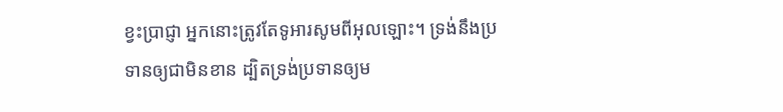ខ្វះប្រាជ្ញា អ្នកនោះត្រូវតែទូអារសូមពីអុលឡោះ។ ទ្រង់នឹងប្រទានឲ្យជាមិនខាន ដ្បិតទ្រង់ប្រទានឲ្យម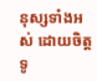នុស្សទាំងអស់ ដោយចិត្តទូ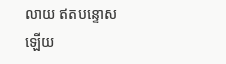លាយ ឥតបន្ទោសឡើយ